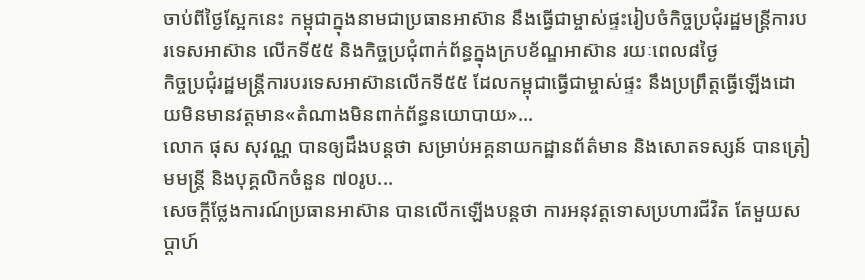ចាប់ពីថ្ងៃស្អែកនេះ កម្ពុជាក្នុងនាមជាប្រធានអាស៊ាន នឹងធ្វើជាម្ចាស់ផ្ទះរៀបចំកិច្ចប្រជុំរដ្ឋមន្ត្រីការបរទេសអាស៊ាន លើកទី៥៥ និងកិច្ចប្រជុំពាក់ព័ន្ធក្នុងក្របខ័ណ្ឌអាស៊ាន រយៈពេល៨ថ្ងៃ
កិច្ចប្រជុំរដ្ឋមន្ត្រីការបរទេសអាស៊ានលើកទី៥៥ ដែលកម្ពុជាធ្វើជាម្ចាស់ផ្ទះ នឹងប្រព្រឹត្តធ្វើឡើងដោយមិនមានវត្តមាន«តំណាងមិនពាក់ព័ន្ធនយោបាយ»...
លោក ផុស សុវណ្ណ បានឲ្យដឹងបន្តថា សម្រាប់អគ្គនាយកដ្ឋានព័ត៌មាន និងសោតទស្សន៍ បានត្រៀមមន្ត្រី និងបុគ្គលិកចំនួន ៧០រូប...
សេចក្តីថ្លែងការណ៍ប្រធានអាស៊ាន បានលើកឡើងបន្តថា ការអនុវត្ដទោសប្រហារជីវិត តែមួយសប្ដាហ៍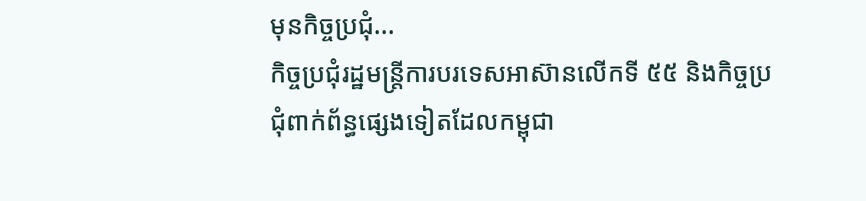មុនកិច្ចប្រជុំ...
កិច្ចប្រជុំរដ្ឋមន្រ្តីការបរទេសអាស៊ានលើកទី ៥៥ និងកិច្ចប្រជុំពាក់ព័ន្ធផ្សេងទៀតដែលកម្ពុជា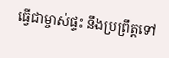ធ្វើជាម្ចាស់ផ្ទះ នឹងប្រព្រឹត្តទៅ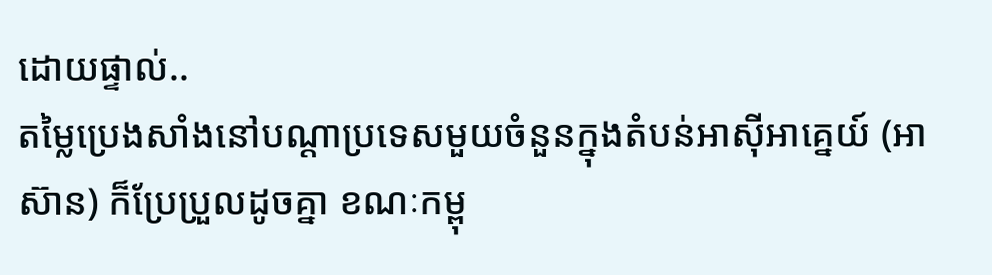ដោយផ្ទាល់..
តម្លៃប្រេងសាំងនៅបណ្ដាប្រទេសមួយចំនួនក្នុងតំបន់អាស៊ីអាគ្នេយ៍ (អាស៊ាន) ក៏ប្រែប្រួលដូចគ្នា ខណៈកម្ពុ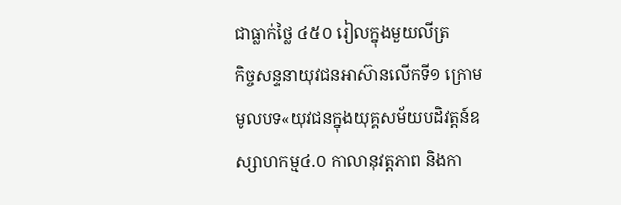ជាធ្លាក់ថ្លៃ ៤៥០ រៀលក្នុងមួយលីត្រ
កិច្ចសន្ទនាយុវជនអាស៊ានលើកទី១ ក្រោមមូលបទ«យុវជនក្នុងយុគ្គសម័យបដិវត្តន៍ឧស្សាហកម្ម៤.០ កាលានុវត្តភាព និងកា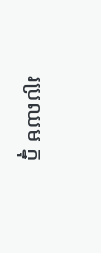រប្រឈម ក្នុ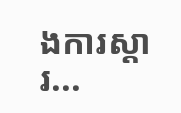ងការស្តារ...